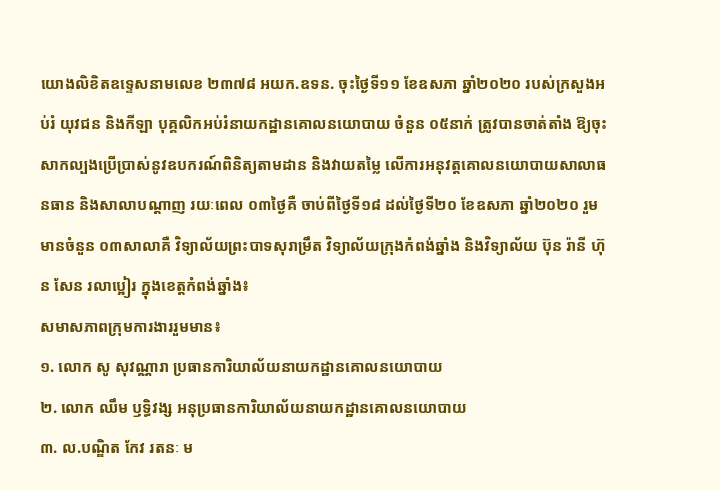យោងលិខិតឧទ្ទេសនាមលេខ ២៣៧៨ អយក.ឧទន. ចុះថ្ងៃទី១១ ខែឧសភា ឆ្នាំ២០២០ របស់ក្រសួងអប់រំ យុវជន និងកីឡា បុគ្គលិកអប់រំនាយកដ្ឋានគោលនយោបាយ ចំនួន ០៥នាក់ ត្រូវបានចាត់តាំង ឱ្យចុះសាកល្បងប្រើប្រាស់នូវឧបករណ៍ពិនិត្យតាមដាន និងវាយតម្លៃ លើការអនុវត្តគោលនយោបាយសាលាធនធាន និងសាលាបណ្តាញ រយៈពេល ០៣ថ្ងៃគឺ ចាប់ពីថ្ងៃទី១៨ ដល់ថ្ងៃទី២០ ខែឧសភា ឆ្នាំ២០២០ រួមមានចំនួន ០៣សាលាគឺ វិទ្យាល័យព្រះបាទសុរាម្រឹត វិទ្យាល័យក្រុងកំពង់ឆ្នាំង និងវិទ្យាល័យ ប៊ុន រ៉ានី ហ៊ុន សែន រលាប្អៀរ ក្នុងខេត្តកំពង់ឆ្នាំង៖
សមាសភាពក្រុមការងាររួមមាន៖
១. លោក សូ សុវណ្ណារា ប្រធានការិយាល័យនាយកដ្ឋានគោលនយោបាយ
២. លោក ឈឹម ឫទិ្ធវង្ស អនុប្រធានការិយាល័យនាយកដ្ឋានគោលនយោបាយ
៣. ល.បណ្ឌិត កែវ រតនៈ ម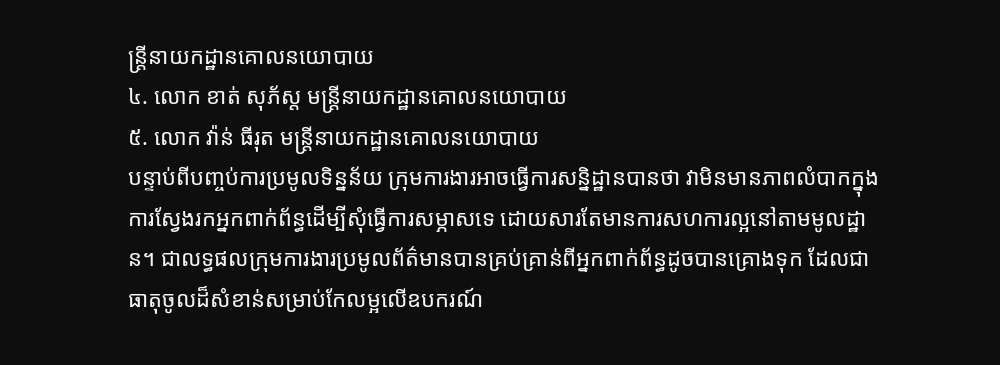ន្រ្តីនាយកដ្ឋានគោលនយោបាយ
៤. លោក ខាត់ សុភ័ស្ត មន្រ្តីនាយកដ្ឋានគោលនយោបាយ
៥. លោក វ៉ាន់ ធីរុត មន្រ្តីនាយកដ្ឋានគោលនយោបាយ
បន្ទាប់ពីបញ្ចប់ការប្រមូលទិន្នន័យ ក្រុមការងារអាចធ្វើការសន្និដ្ឋានបានថា វាមិនមានភាពលំបាកក្នុងការស្វែងរកអ្នកពាក់ព័ន្ធដើម្បីសុំធ្វើការសម្ភាសទេ ដោយសារតែមានការសហការល្អនៅតាមមូលដ្ឋាន។ ជាលទ្ធផលក្រុមការងារប្រមូលព័ត៌មានបានគ្រប់គ្រាន់ពីអ្នកពាក់ព័ន្ធដូចបានគ្រោងទុក ដែលជាធាតុចូលដ៏សំខាន់សម្រាប់កែលម្អលើឧបករណ៍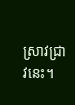ស្រាវជ្រាវនេះ។